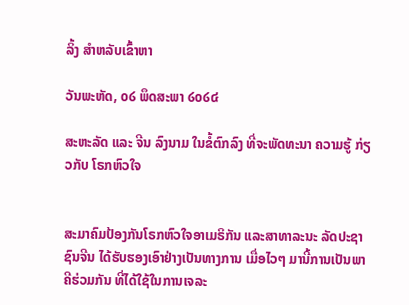ລິ້ງ ສຳຫລັບເຂົ້າຫາ

ວັນພະຫັດ, ໐໒ ພຶດສະພາ ໒໐໒໔

ສະຫະລັດ ແລະ ຈີນ ລົງນາມ ໃນຂໍ້ຕົກລົງ ທີ່ຈະພັດທະນາ ຄວາມຮູ້ ກ່ຽວກັບ ໂຣກຫົວໃຈ


ສະມາຄົມປ້ອງກັນໂຣກຫົວໃຈອາເມຣິກັນ ແລະສາທາລະນະ ລັດປະຊາຊົນຈີນ ໄດ້ຮັບຮອງເອົາຢ່າງເປັນທາງການ ເມື່ອໄວໆ ມານີ້ການເປັນພາຄີຮ່ວມກັນ ທີ່ໄດ້ໃຊ້ໃນການເຈລະ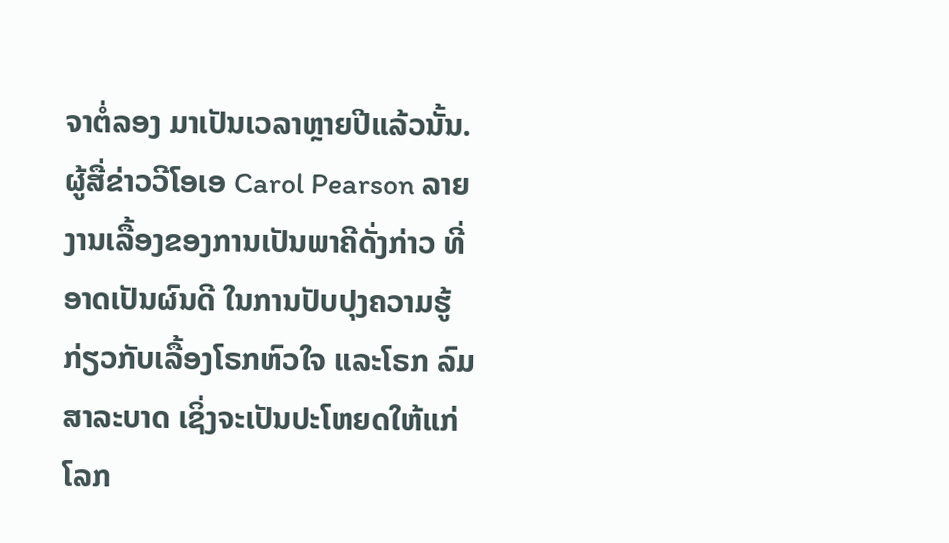ຈາຕໍ່ລອງ ມາເປັນເວລາຫຼາຍປີແລ້ວນັ້ນ. ຜູ້ສື່ຂ່າວວີໂອເອ Carol Pearson ລາຍງານເລື້ອງຂອງການເປັນພາຄີດັ່ງກ່າວ ທີ່ອາດເປັນຜົນດີ ໃນການປັບປຸງຄວາມຮູ້ ກ່ຽວກັບເລື້ອງໂຣກຫົວໃຈ ແລະໂຣກ ລົມສາລະບາດ ເຊິ່ງຈະເປັນປະໂຫຍດໃຫ້ແກ່ໂລກ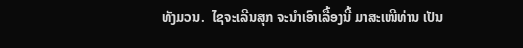ທັງມວນ.  ໄຊຈະເລີນສຸກ ຈະນຳເອົາເລື້ອງນີ້ ມາສະເໜີທ່ານ ເປັນ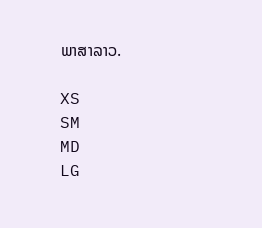ພາສາລາວ.

XS
SM
MD
LG